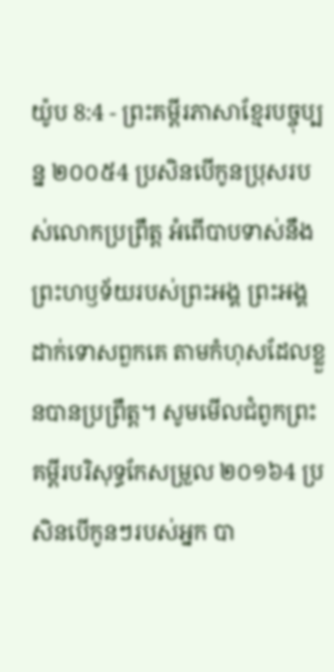យ៉ូប 8:4 - ព្រះគម្ពីរភាសាខ្មែរបច្ចុប្បន្ន ២០០៥4 ប្រសិនបើកូនប្រុសរបស់លោកប្រព្រឹត្ត អំពើបាបទាស់នឹងព្រះហឫទ័យរបស់ព្រះអង្គ ព្រះអង្គដាក់ទោសពួកគេ តាមកំហុសដែលខ្លួនបានប្រព្រឹត្ត។ សូមមើលជំពូកព្រះគម្ពីរបរិសុទ្ធកែសម្រួល ២០១៦4 ប្រសិនបើកូនៗរបស់អ្នក បា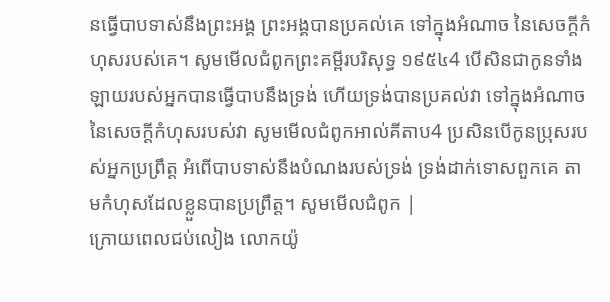នធ្វើបាបទាស់នឹងព្រះអង្គ ព្រះអង្គបានប្រគល់គេ ទៅក្នុងអំណាច នៃសេចក្ដីកំហុសរបស់គេ។ សូមមើលជំពូកព្រះគម្ពីរបរិសុទ្ធ ១៩៥៤4 បើសិនជាកូនទាំងឡាយរបស់អ្នកបានធ្វើបាបនឹងទ្រង់ ហើយទ្រង់បានប្រគល់វា ទៅក្នុងអំណាចនៃសេចក្ដីកំហុសរបស់វា សូមមើលជំពូកអាល់គីតាប4 ប្រសិនបើកូនប្រុសរបស់អ្នកប្រព្រឹត្ត អំពើបាបទាស់នឹងបំណងរបស់ទ្រង់ ទ្រង់ដាក់ទោសពួកគេ តាមកំហុសដែលខ្លួនបានប្រព្រឹត្ត។ សូមមើលជំពូក |
ក្រោយពេលជប់លៀង លោកយ៉ូ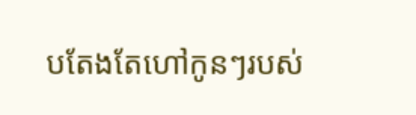បតែងតែហៅកូនៗរបស់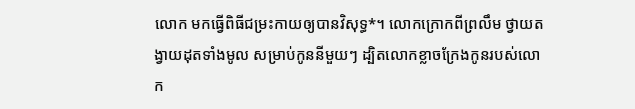លោក មកធ្វើពិធីជម្រះកាយឲ្យបានវិសុទ្ធ*។ លោកក្រោកពីព្រលឹម ថ្វាយតង្វាយដុតទាំងមូល សម្រាប់កូននីមួយៗ ដ្បិតលោកខ្លាចក្រែងកូនរបស់លោក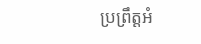ប្រព្រឹត្តអំ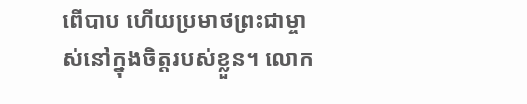ពើបាប ហើយប្រមាថព្រះជាម្ចាស់នៅក្នុងចិត្តរបស់ខ្លួន។ លោក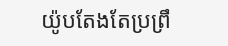យ៉ូបតែងតែប្រព្រឹ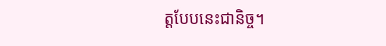ត្តបែបនេះជានិច្ច។